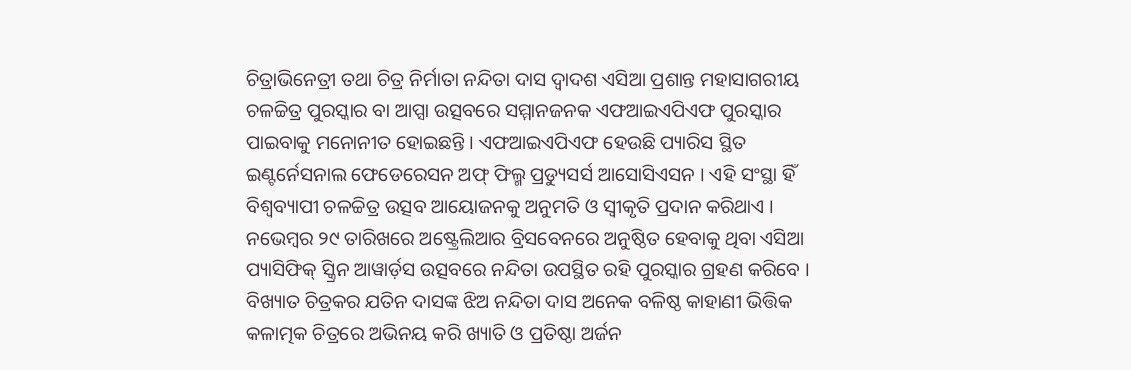ଚିତ୍ରାଭିନେତ୍ରୀ ତଥା ଚିତ୍ର ନିର୍ମାତା ନନ୍ଦିତା ଦାସ ଦ୍ୱାଦଶ ଏସିଆ ପ୍ରଶାନ୍ତ ମହାସାଗରୀୟ ଚଳଚ୍ଚିତ୍ର ପୁରସ୍କାର ବା ଆପ୍ସା ଉତ୍ସବରେ ସମ୍ମାନଜନକ ଏଫଆଇଏପିଏଫ ପୁରସ୍କାର ପାଇବାକୁ ମନୋନୀତ ହୋଇଛନ୍ତି । ଏଫଆଇଏପିଏଫ ହେଉଛି ପ୍ୟାରିସ ସ୍ଥିତ ଇଣ୍ଟର୍ନେସନାଲ ଫେଡେରେସନ ଅଫ୍ ଫିଲ୍ମ ପ୍ରଡ୍ୟୁସର୍ସ ଆସୋସିଏସନ । ଏହି ସଂସ୍ଥା ହିଁ ବିଶ୍ୱବ୍ୟାପୀ ଚଳଚ୍ଚିତ୍ର ଉତ୍ସବ ଆୟୋଜନକୁ ଅନୁମତି ଓ ସ୍ୱୀକୃତି ପ୍ରଦାନ କରିଥାଏ । ନଭେମ୍ବର ୨୯ ତାରିଖରେ ଅଷ୍ଟ୍ରେଲିଆର ବ୍ରିସବେନରେ ଅନୁଷ୍ଠିତ ହେବାକୁ ଥିବା ଏସିଆ ପ୍ୟାସିଫିକ୍ ସ୍କ୍ରିନ ଆୱାର୍ଡ଼ସ ଉତ୍ସବରେ ନନ୍ଦିତା ଉପସ୍ଥିତ ରହି ପୁରସ୍କାର ଗ୍ରହଣ କରିବେ । ବିଖ୍ୟାତ ଚିତ୍ରକର ଯତିନ ଦାସଙ୍କ ଝିଅ ନନ୍ଦିତା ଦାସ ଅନେକ ବଳିଷ୍ଠ କାହାଣୀ ଭିତ୍ତିକ କଳାତ୍ମକ ଚିତ୍ରରେ ଅଭିନୟ କରି ଖ୍ୟାତି ଓ ପ୍ରତିଷ୍ଠା ଅର୍ଜନ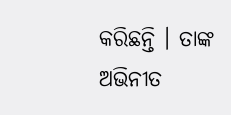କରିଛନ୍ତି । ତାଙ୍କ ଅଭିନୀତ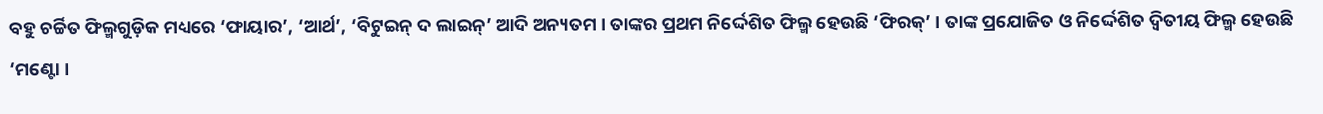ବହୁ ଚର୍ଚ୍ଚିତ ଫିଲ୍ମଗୁଡ଼ିକ ମଧ୍ୟରେ ‘ଫାୟାର’, ‘ଆର୍ଥ’, ‘ବିଟୁଇନ୍ ଦ ଲାଇନ୍’ ଆଦି ଅନ୍ୟତମ । ତାଙ୍କର ପ୍ରଥମ ନିର୍ଦ୍ଦେଶିତ ଫିଲ୍ମ ହେଉଛି ‘ଫିରକ୍’ । ତାଙ୍କ ପ୍ରଯୋଜିତ ଓ ନିର୍ଦ୍ଦେଶିତ ଦ୍ୱିତୀୟ ଫିଲ୍ମ ହେଉଛି ‘ମଣ୍ଟୋ ।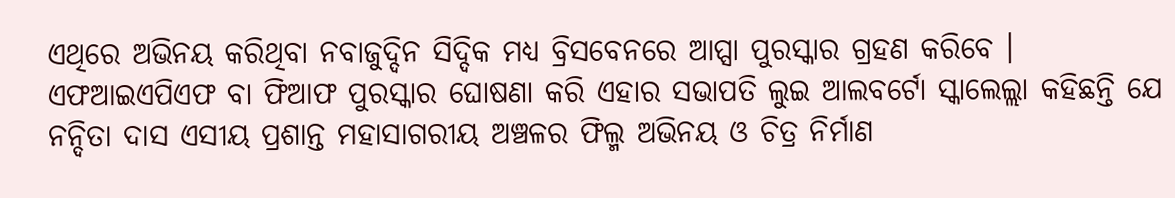ଏଥିରେ ଅଭିନୟ କରିଥିବା ନବାଜୁଦ୍ଦିନ ସିଦ୍ଦିକ ମଧ୍ୟ ବ୍ରିସବେନରେ ଆପ୍ସା ପୁରସ୍କାର ଗ୍ରହଣ କରିବେ । ଏଫଆଇଏପିଏଫ ବା ଫିଆଫ ପୁରସ୍କାର ଘୋଷଣା କରି ଏହାର ସଭାପତି ଲୁଇ ଆଲବର୍ଟୋ ସ୍କାଲେଲ୍ଲା କହିଛନ୍ତି ଯେ ନନ୍ଦିତା ଦାସ ଏସୀୟ ପ୍ରଶାନ୍ତ ମହାସାଗରୀୟ ଅଞ୍ଚଳର ଫିଲ୍ମ ଅଭିନୟ ଓ ଚିତ୍ର ନିର୍ମାଣ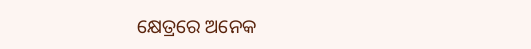କ୍ଷେତ୍ରରେ ଅନେକ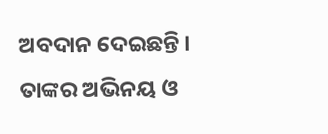ଅବଦାନ ଦେଇଛନ୍ତି । ତାଙ୍କର ଅଭିନୟ ଓ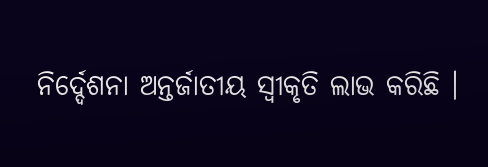ନିର୍ଦ୍ଦେଶନା ଅନ୍ତର୍ଜାତୀୟ ସ୍ୱୀକୃତି ଲାଭ କରିଛି ।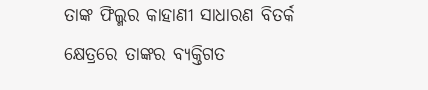ତାଙ୍କ ଫିଲ୍ମର କାହାଣୀ ସାଧାରଣ ବିତର୍କ କ୍ଷେତ୍ରରେ ତାଙ୍କର ବ୍ୟକ୍ତିଗତ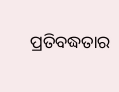ପ୍ରତିବଦ୍ଧତାର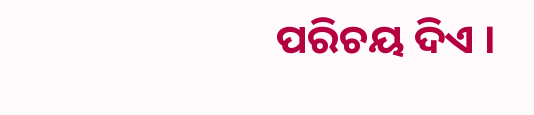ପରିଚୟ ଦିଏ ।